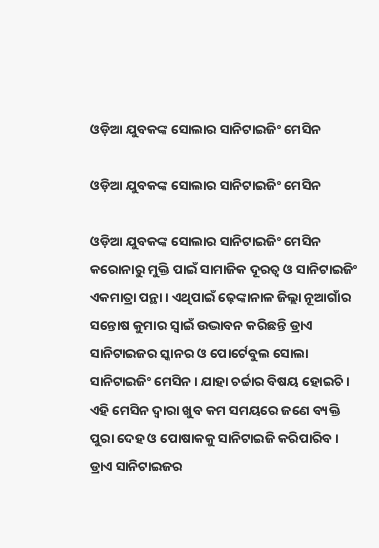ଓଡ଼ିଆ ଯୁବକଙ୍କ ସୋଲାର ସାନିଟାଇଜିଂ ମେସିନ

ଓଡ଼ିଆ ଯୁବକଙ୍କ ସୋଲାର ସାନିଟାଇଜିଂ ମେସିନ

ଓଡ଼ିଆ ଯୁବକଙ୍କ ସୋଲାର ସାନିଟାଇଜିଂ ମେସିନ
କରୋନାରୁ ମୁକ୍ତି ପାଇଁ ସାମାଜିକ ଦୂରତ୍ୱ ଓ ସାନିଟାଇଜିଂ ଏକମାତ୍ରା ପନ୍ଥା । ଏଥିପାଇଁ ଢ଼େଙ୍କାନାଳ ଜିଲ୍ଲା ନୂଆଗାଁର ସନ୍ତୋଷ କୁମାର ସ୍ୱାଇଁ ଉଦ୍ଭାବନ କରିଛନ୍ତି ଡ୍ରାଏ ସାନିଟାଇଜର ସ୍କାନର ଓ ପୋର୍ଟେବୁଲ ସୋଲା ସାନିଟାଇଜିଂ ମେସିନ । ଯାହା ଚର୍ଚ୍ଚାର ବିଷୟ ହୋଇଚି । ଏହି ମେସିନ ଦ୍ୱାରା ଖୁବ କମ ସମୟରେ ଜଣେ ବ୍ୟକ୍ତି ପୁରା ଦେହ ଓ ପୋଷାକକୁ ସାନିଟାଇଜି କରିପାରିବ । ଡ୍ରାଏ ସାନିଟାଇଜର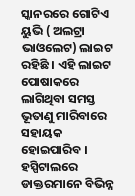ସ୍କାନରରେ ଗୋଟିଏ ୟୁଭି ( ଅଲଟ୍ରା ଭାଓଲେଟ) ଲାଇଟ ରହିଛି । ଏହି ଲାଇଟ ପୋଷାକରେ ଲାଗିଥିବା ସମସ୍ତ ଭୂତାଣୁ ମାରିବାରେ ସହାୟକ ହୋଇପାରିବ । ହସ୍ପିଟାଲରେ ଡାକ୍ତରମାନେ ବିଭିନ୍ନ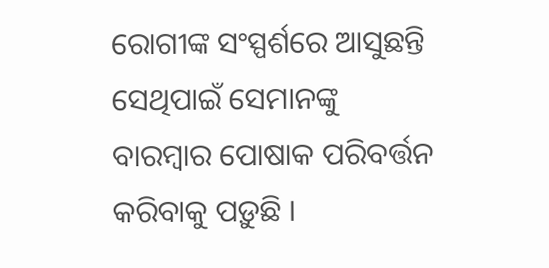ରୋଗୀଙ୍କ ସଂସ୍ପର୍ଶରେ ଆସୁଛନ୍ତି ସେଥିପାଇଁ ସେମାନଙ୍କୁ ବାରମ୍ବାର ପୋଷାକ ପରିବର୍ତ୍ତନ କରିବାକୁ ପଡ଼ୁଛି ।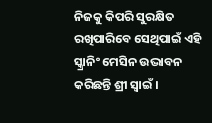ନିଜକୁ କିପରି ସୁରକ୍ଷିତ ରଖିପାରିବେ ସେଥିପାଇଁ ଏହି ସ୍କ୍ରାନିଂ ମେସିନ ଉଦ୍ଭାବନ କରିଛନ୍ତି ଶ୍ରୀ ସ୍ୱାଇଁ ।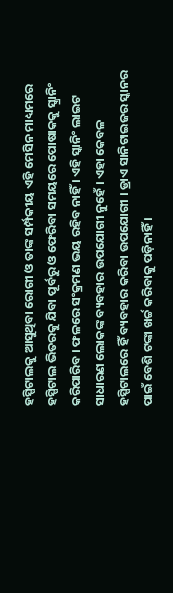ହସ୍ପିଟାଲକୁ ଆସୁଥିବା ରୋଗୀ ଓ ତାଙ୍କ ସର୍ମ୍ପକୀୟ ଏହି ମେସିନ ମାଧ୍ୟମରେ ହସ୍ପିଟାଲ ଭିତରକୁ ଯିବା ପୂର୍ବରୁ ଓ ଫେରିବା ସମୟରେ ପୋଷାକକୁ ସ୍କ୍ରାନିଂ କରିପାରିବ । ଫଳରେ ସଂକ୍ରମଣ ଭୟ ରହିବ ନାହିଁ । ଏହି ସ୍କାନିଂ ଲାଇଟ ସାଧାରଣ ଲୋକଙ୍କ ବ୍ୟବହାର ଉପଯୋଗୀ ନୁହେଁ । ଏହା କେବଳ ହସ୍ପିଟାଲରେ ହିଁ ବ୍ୟବହାର କରିବା ଉପଯୋଗୀ । ଡ୍ରାଏ ସାନିଟାଇଜର ସ୍କାନର ପାଇଁ ବେଶି ଟଙ୍କା ଖର୍ଚ୍ଚ କରିବାକୁ ପଡ଼ିନାହିଁ ।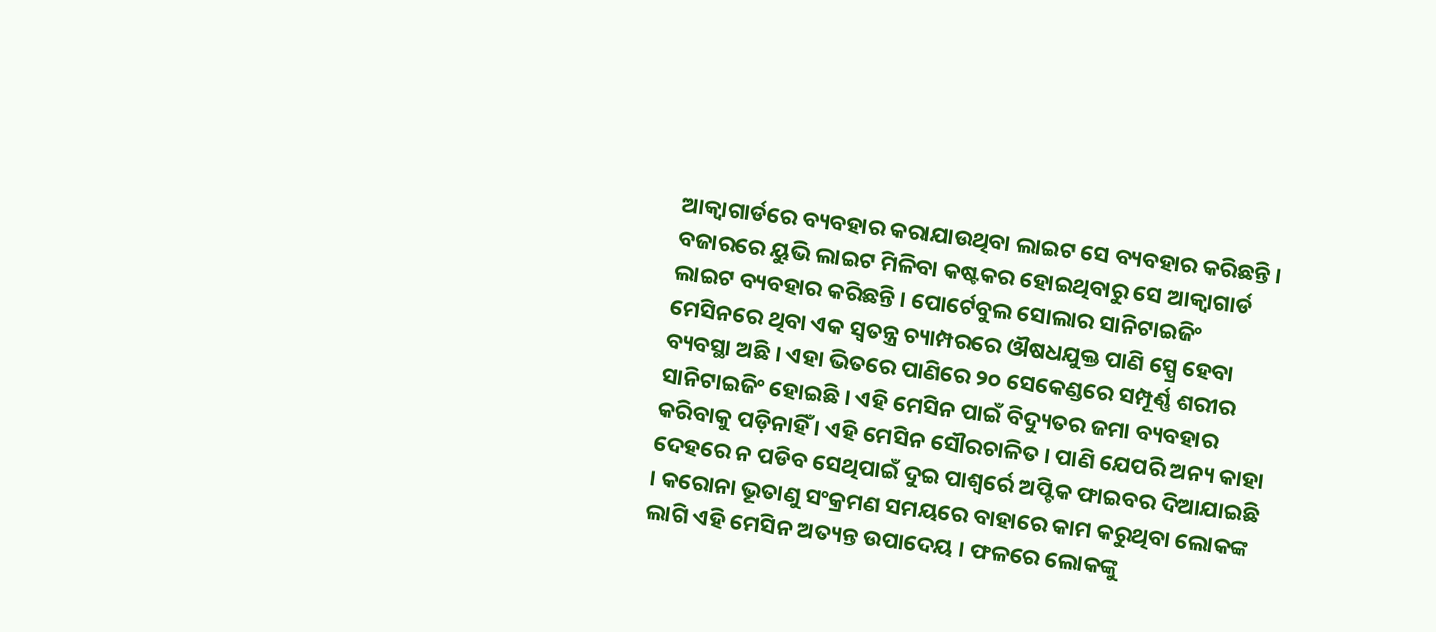ଆକ୍ୱାଗାର୍ଡରେ ବ୍ୟବହାର କରାଯାଉଥିବା ଲାଇଟ ସେ ବ୍ୟବହାର କରିଛନ୍ତି । ବଜାରରେ ୟୁଭି ଲାଇଟ ମିଳିବା କଷ୍ଟକର ହୋଇଥିବାରୁ ସେ ଆକ୍ୱାଗାର୍ଡ ଲାଇଟ ବ୍ୟବହାର କରିଛନ୍ତି । ପୋର୍ଟେବୁଲ ସୋଲାର ସାନିଟାଇଜିଂ ମେସିନରେ ଥିବା ଏକ ସ୍ୱତନ୍ତ୍ର ଚ୍ୟାମ୍ପରରେ ଔଷଧଯୁକ୍ତ ପାଣି ସ୍ପ୍ରେ ହେବା ବ୍ୟବସ୍ଥା ଅଛି । ଏହା ଭିତରେ ପାଣିରେ ୨୦ ସେକେଣ୍ଡରେ ସମ୍ପୂର୍ଣ୍ଣ ଶରୀର ସାନିଟାଇଜିଂ ହୋଇଛି । ଏହି ମେସିନ ପାଇଁ ବିଦ୍ୟୁତର ଜମା ବ୍ୟବହାର କରିବାକୁ ପଡ଼ିନାହିଁ । ଏହି ମେସିନ ସୌରଚାଳିତ । ପାଣି ଯେପରି ଅନ୍ୟ କାହା ଦେହରେ ନ ପଡିବ ସେଥିପାଇଁ ଦୁଇ ପାଶ୍ୱର୍ରେ ଅପ୍ଟିକ ଫାଇବର ଦିଆଯାଇଛି । କରୋନା ଭୂତାଣୁ ସଂକ୍ରମଣ ସମୟରେ ବାହାରେ କାମ କରୁଥିବା ଲୋକଙ୍କ ଲାଗି ଏହି ମେସିନ ଅତ୍ୟନ୍ତ ଉପାଦେୟ । ଫଳରେ ଲୋକଙ୍କୁ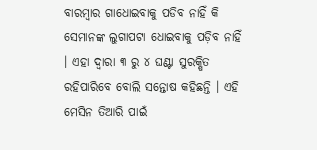ବାରମ୍ବାର ଗାଧୋଇବାକୁ ପଡିବ ନାହିଁ କି ସେମାନଙ୍କ ଲୁଗାପଟା ଧୋଇବାକୁ ପଡ଼ିବ ନାହିଁ । ଏହା ଦ୍ୱାରା ୩ ରୁ ୪ ଘଣ୍ଟା ସୁରକ୍ଷିତ ରହିପାରିବେ ବୋଲି ସନ୍ତୋଷ କହିଛନ୍ତି । ଏହି ମେସିନ ତିଆରି ପାଇଁ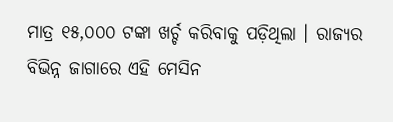ମାତ୍ର ୧୫,୦୦୦ ଟଙ୍କା ଖର୍ଚ୍ଚ କରିବାକୁ ପଡ଼ିଥିଲା । ରାଜ୍ୟର ବିଭିନ୍ନ ଜାଗାରେ ଏହି ମେସିନ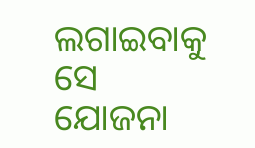ଲଗାଇବାକୁ ସେ ଯୋଜନା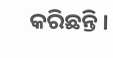କରିଛନ୍ତି ।